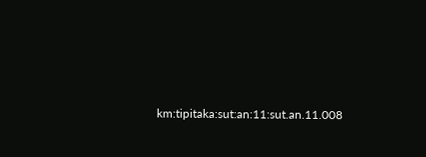km:tipitaka:sut:an:11:sut.an.11.008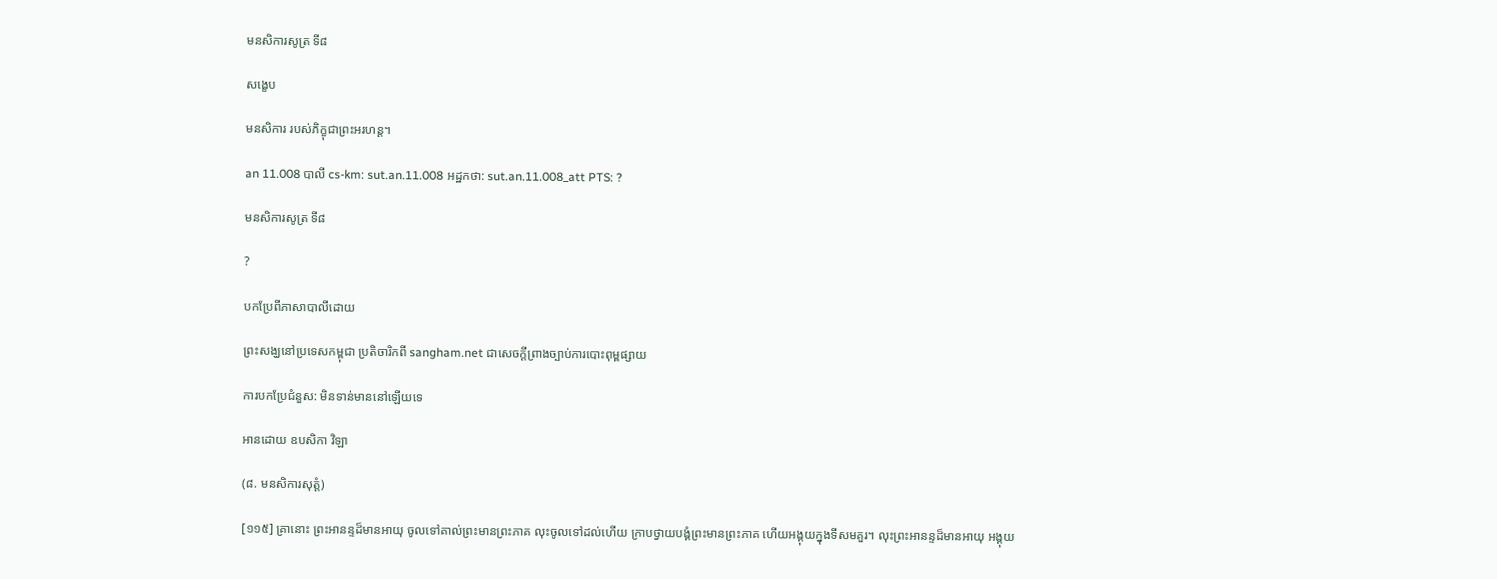មនសិការសូត្រ ទី៨

សង្ខេប

មនសិការ របស់ភិក្ខុជាព្រះអរហន្ត។

an 11.008 បាលី cs-km: sut.an.11.008 អដ្ឋកថា: sut.an.11.008_att PTS: ?

មនសិការសូត្រ ទី៨

?

បកប្រែពីភាសាបាលីដោយ

ព្រះសង្ឃនៅប្រទេសកម្ពុជា ប្រតិចារិកពី sangham.net ជាសេចក្តីព្រាងច្បាប់ការបោះពុម្ពផ្សាយ

ការបកប្រែជំនួស: មិនទាន់មាននៅឡើយទេ

អានដោយ ឧបសិកា វិឡា

(៨. មនសិការសុត្តំ)

[១១៥] គ្រានោះ ព្រះអានន្ទដ៏មានអាយុ ចូលទៅគាល់ព្រះមានព្រះភាគ លុះចូលទៅដល់ហើយ ក្រាបថ្វាយបង្គំព្រះមានព្រះភាគ ហើយអង្គុយក្នុងទីសមគួរ។ លុះព្រះអានន្ទដ៏មានអាយុ អង្គុយ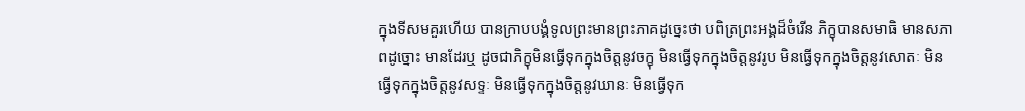ក្នុងទីសមគួរហើយ បានក្រាបបង្គំទូលព្រះមានព្រះភាគដូច្នេះថា បពិត្រព្រះអង្គដ៏ចំរើន ភិក្ខុបានសមាធិ មានសភាពដូច្នោះ មានដែរឬ ដូចជាភិក្ខុមិនធ្វើទុកក្នុងចិត្តនូវចក្ខុ មិនធ្វើទុកក្នុងចិត្តនូវរូប មិនធ្វើទុកក្នុងចិត្តនូវសោតៈ មិនធ្វើទុកក្នុងចិត្តនូវសទ្ទៈ មិនធ្វើទុកក្នុងចិត្តនូវឃានៈ មិនធ្វើទុក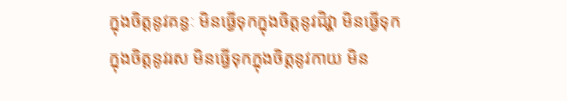ក្នុងចិត្តនូវគន្ធៈ មិនធ្វើទុកក្នុងចិត្តនូវជិវ្ហា មិនធ្វើទុកក្នុងចិត្តនូវរស មិនធ្វើទុកក្នុងចិត្តនូវកាយ មិន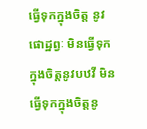ធ្វើទុកក្នុងចិត្ត នូវផោដ្ឋព្វៈ មិនធ្វើទុកក្នុងចិត្តនូវបឋវី មិនធ្វើទុកក្នុងចិត្តនូ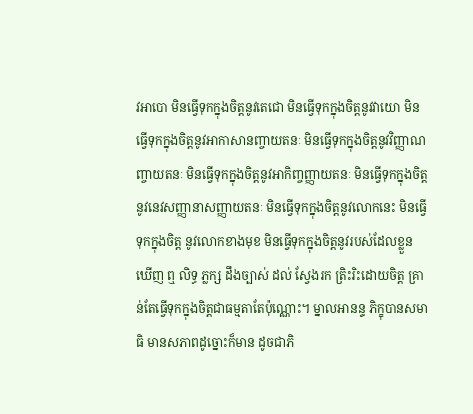វអាបោ មិនធ្វើទុកក្នុងចិត្តនូវតេជោ មិនធ្វើទុកក្នុងចិត្តនូវវាយោ មិនធ្វើទុកក្នុងចិត្តនូវអាកាសានញ្ចាយតនៈ មិនធ្វើទុកក្នុងចិត្តនូវវិញ្ញាណញ្ចាយតនៈ មិនធ្វើទុកក្នុងចិត្តនូវអាកិញ្ចញ្ញាយតនៈ មិនធ្វើទុកក្នុងចិត្តនូវនេវសញ្ញានាសញ្ញាយតនៈ មិនធ្វើទុកក្នុងចិត្តនូវលោកនេះ មិនធ្វើទុកក្នុងចិត្ត នូវលោកខាងមុខ មិនធ្វើទុកក្នុងចិត្តនូវរបស់ដែលខ្លួនឃើញ ឮ លិទ្ធ ភ្លក្ស ដឹងច្បាស់ ដល់ ស្វែងរក ត្រិះរិះដោយចិត្ត គ្រាន់តែធ្វើទុកក្នុងចិត្តជាធម្មតាតែប៉ុណ្ណោះ។ ម្នាលអានន្ទ ភិក្ខុបានសមាធិ មានសភាពដូច្នោះក៏មាន ដូចជាភិ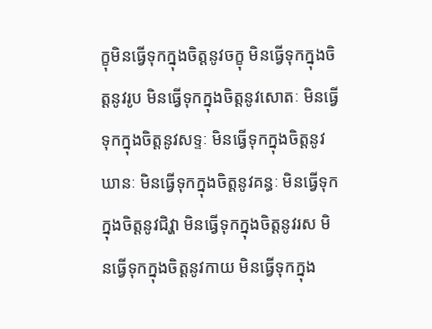ក្ខុមិនធ្វើទុកក្នុងចិត្តនូវចក្ខុ មិនធ្វើទុកក្នុងចិត្តនូវរូប មិនធ្វើទុកក្នុងចិត្តនូវសោតៈ មិនធ្វើទុកក្នុងចិត្តនូវសទ្ទៈ មិនធ្វើទុកក្នុងចិត្តនូវឃានៈ មិនធ្វើទុកក្នុងចិត្តនូវគន្ធៈ មិនធ្វើទុកក្នុងចិត្តនូវជិវ្ហា មិនធ្វើទុកក្នុងចិត្តនូវរស មិនធ្វើទុកក្នុងចិត្តនូវកាយ មិនធ្វើទុកក្នុង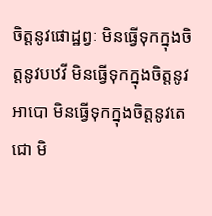ចិត្តនូវផោដ្ឋព្វៈ មិនធ្វើទុកក្នុងចិត្តនូវបឋវី មិនធ្វើទុកក្នុងចិត្តនូវអាបោ មិនធ្វើទុកក្នុងចិត្តនូវតេជោ មិ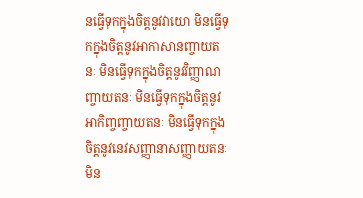នធ្វើទុកក្នុងចិត្តនូវវាយោ មិនធ្វើទុកក្នុងចិត្តនូវអាកាសានញ្ចាយតនៈ មិនធ្វើទុកក្នុងចិត្តនូវវិញ្ញាណញ្ចាយតនៈ មិនធ្វើទុកក្នុងចិត្តនូវអាកិញ្ចញ្ចាយតនៈ មិនធ្វើទុកក្នុងចិត្តនូវនេវសញ្ញានាសញ្ញាយតនៈ មិន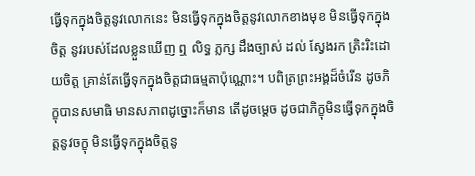ធ្វើទុកក្នុងចិត្តនូវលោកនេះ មិនធ្វើទុកក្នុងចិត្តនូវលោកខាងមុខ មិនធ្វើទុកក្នុងចិត្ត នូវរបស់ដែលខ្លួនឃើញ ឮ លិទ្ធ ភ្លក្ស ដឹងច្បាស់ ដល់ ស្វែងរក ត្រិះរិះដោយចិត្ត គ្រាន់តែធ្វើទុកក្នុងចិត្តជាធម្មតាប៉ុណ្ណោះ។ បពិត្រព្រះអង្គដ៏ចំរើន ដូចភិក្ខុបានសមាធិ មានសភាពដូច្នោះក៏មាន តើដូចម្តេច ដូចជាភិក្ខុមិនធ្វើទុកក្នុងចិត្តនូវចក្ខុ មិនធ្វើទុកក្នុងចិត្តនូ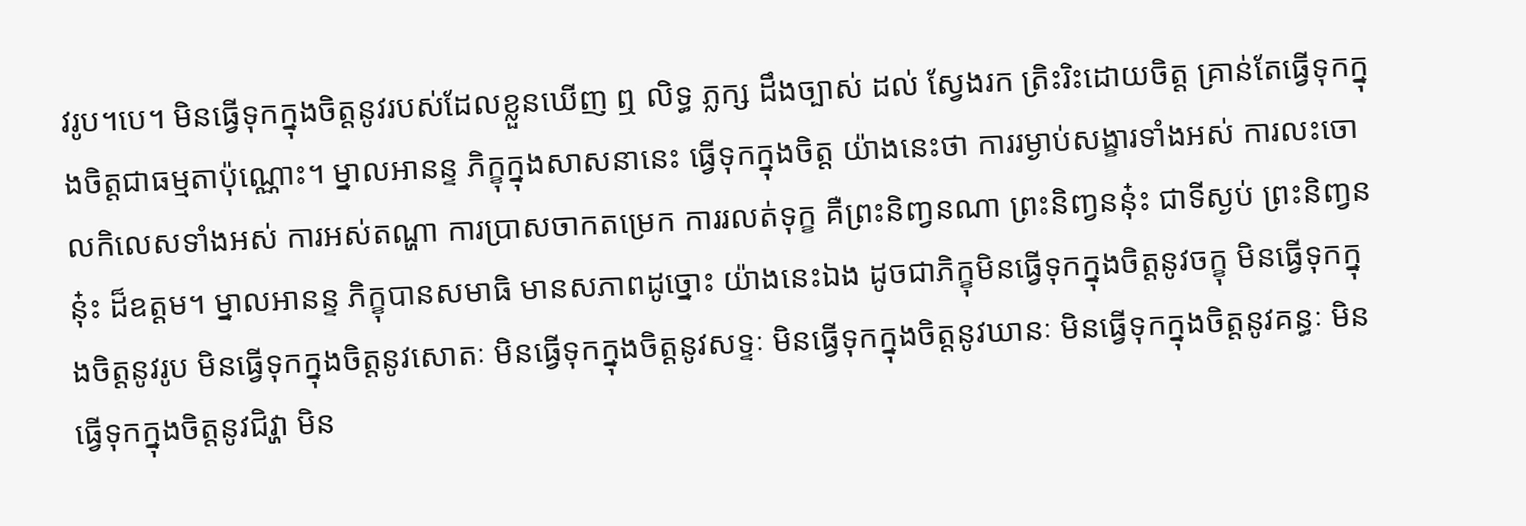វរូប។បេ។ មិនធ្វើទុកក្នុងចិត្តនូវរបស់ដែលខ្លួនឃើញ ឮ លិទ្ធ ភ្លក្ស ដឹងច្បាស់ ដល់ ស្វែងរក ត្រិះរិះដោយចិត្ត គ្រាន់តែធ្វើទុកក្នុងចិត្តជាធម្មតាប៉ុណ្ណោះ។ ម្នាលអានន្ទ ភិក្ខុក្នុងសាសនានេះ ធ្វើទុកក្នុងចិត្ត យ៉ាងនេះថា ការរម្ងាប់សង្ខារទាំងអស់ ការលះចោលកិលេសទាំងអស់ ការអស់តណ្ហា ការប្រាសចាកតម្រេក ការរលត់ទុក្ខ គឺព្រះនិញ្វនណា ព្រះនិញ្វននុ៎ះ ជាទីស្ងប់ ព្រះនិញ្វននុ៎ះ ដ៏ឧត្តម។ ម្នាលអានន្ទ ភិក្ខុបានសមាធិ មានសភាពដូច្នោះ យ៉ាងនេះឯង ដូចជាភិក្ខុមិនធ្វើទុកក្នុងចិត្តនូវចក្ខុ មិនធ្វើទុកក្នុងចិត្តនូវរូប មិនធ្វើទុកក្នុងចិត្តនូវសោតៈ មិនធ្វើទុកក្នុងចិត្តនូវសទ្ទៈ មិនធ្វើទុកក្នុងចិត្តនូវឃានៈ មិនធ្វើទុកក្នុងចិត្តនូវគន្ធៈ មិនធ្វើទុកក្នុងចិត្តនូវជិវ្ហា មិន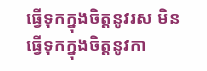ធ្វើទុកក្នុងចិត្តនូវរស មិនធ្វើទុកក្នុងចិត្តនូវកា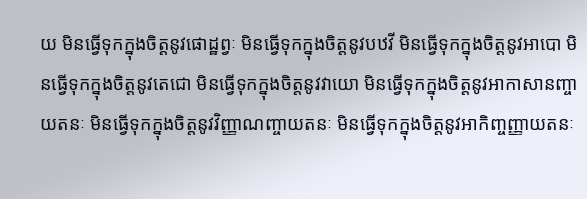យ មិនធ្វើទុកក្នុងចិត្តនូវផោដ្ឋព្វៈ មិនធ្វើទុកក្នុងចិត្តនូវបឋវី មិនធ្វើទុកក្នុងចិត្តនូវអាបោ មិនធ្វើទុកក្នុងចិត្តនូវតេជោ មិនធ្វើទុកក្នុងចិត្តនូវវាយោ មិនធ្វើទុកក្នុងចិត្តនូវអាកាសានញ្ចាយតនៈ មិនធ្វើទុកក្នុងចិត្តនូវវិញ្ញាណញ្ចាយតនៈ មិនធ្វើទុកក្នុងចិត្តនូវអាកិញ្ចញ្ញាយតនៈ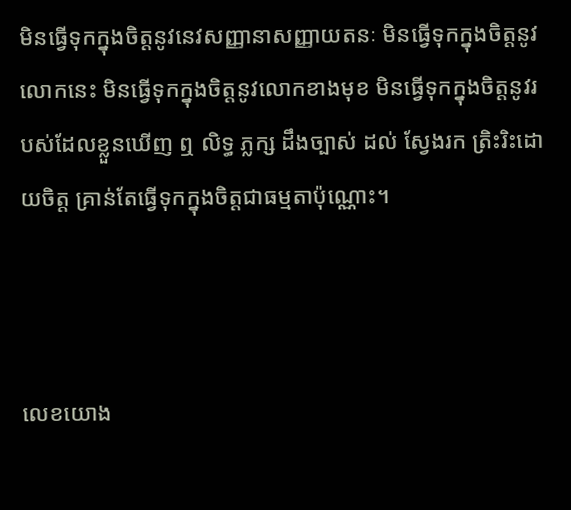មិនធ្វើទុកក្នុងចិត្តនូវនេវសញ្ញានាសញ្ញាយតនៈ មិនធ្វើទុកក្នុងចិត្តនូវលោកនេះ មិនធ្វើទុកក្នុងចិត្តនូវលោកខាងមុខ មិនធ្វើទុកក្នុងចិត្តនូវរបស់ដែលខ្លួនឃើញ ឮ លិទ្ធ ភ្លក្ស ដឹងច្បាស់ ដល់ ស្វែងរក ត្រិះរិះដោយចិត្ត គ្រាន់តែធ្វើទុកក្នុងចិត្តជាធម្មតាប៉ុណ្ណោះ។



លេខយោង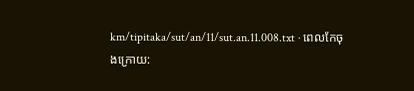km/tipitaka/sut/an/11/sut.an.11.008.txt · ពេលកែចុងក្រោយ: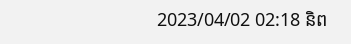2023/04/02 02:18 និព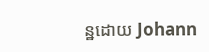ន្ឋដោយ Johann